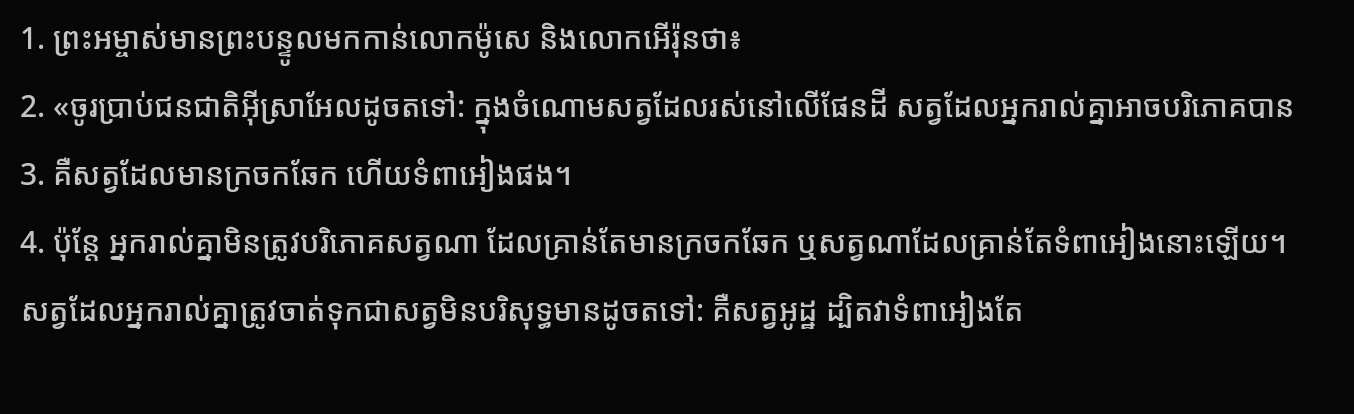1. ព្រះអម្ចាស់មានព្រះបន្ទូលមកកាន់លោកម៉ូសេ និងលោកអើរ៉ុនថា៖
2. «ចូរប្រាប់ជនជាតិអ៊ីស្រាអែលដូចតទៅ: ក្នុងចំណោមសត្វដែលរស់នៅលើផែនដី សត្វដែលអ្នករាល់គ្នាអាចបរិភោគបាន
3. គឺសត្វដែលមានក្រចកឆែក ហើយទំពាអៀងផង។
4. ប៉ុន្តែ អ្នករាល់គ្នាមិនត្រូវបរិភោគសត្វណា ដែលគ្រាន់តែមានក្រចកឆែក ឬសត្វណាដែលគ្រាន់តែទំពាអៀងនោះឡើយ។ សត្វដែលអ្នករាល់គ្នាត្រូវចាត់ទុកជាសត្វមិនបរិសុទ្ធមានដូចតទៅ: គឺសត្វអូដ្ឋ ដ្បិតវាទំពាអៀងតែ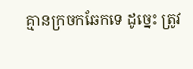គ្មានក្រចកឆែកទេ ដូច្នេះ ត្រូវ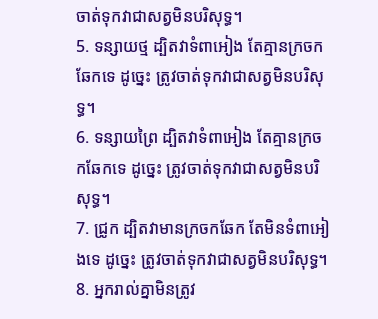ចាត់ទុកវាជាសត្វមិនបរិសុទ្ធ។
5. ទន្សាយថ្ម ដ្បិតវាទំពាអៀង តែគ្មានក្រចកឆែកទេ ដូច្នេះ ត្រូវចាត់ទុកវាជាសត្វមិនបរិសុទ្ធ។
6. ទន្សាយព្រៃ ដ្បិតវាទំពាអៀង តែគ្មានក្រចកឆែកទេ ដូច្នេះ ត្រូវចាត់ទុកវាជាសត្វមិនបរិសុទ្ធ។
7. ជ្រូក ដ្បិតវាមានក្រចកឆែក តែមិនទំពាអៀងទេ ដូច្នេះ ត្រូវចាត់ទុកវាជាសត្វមិនបរិសុទ្ធ។
8. អ្នករាល់គ្នាមិនត្រូវ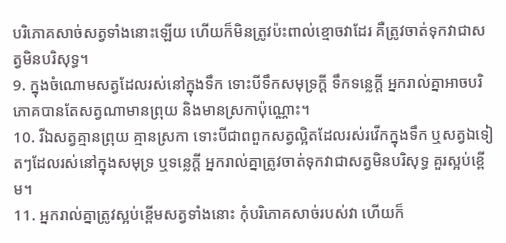បរិភោគសាច់សត្វទាំងនោះឡើយ ហើយក៏មិនត្រូវប៉ះពាល់ខ្មោចវាដែរ គឺត្រូវចាត់ទុកវាជាសត្វមិនបរិសុទ្ធ។
9. ក្នុងចំណោមសត្វដែលរស់នៅក្នុងទឹក ទោះបីទឹកសមុទ្រក្ដី ទឹកទន្លេក្ដី អ្នករាល់គ្នាអាចបរិភោគបានតែសត្វណាមានព្រុយ និងមានស្រកាប៉ុណ្ណោះ។
10. រីឯសត្វគ្មានព្រុយ គ្មានស្រកា ទោះបីជាពពួកសត្វល្អិតដែលរស់រវើកក្នុងទឹក ឬសត្វឯទៀតៗដែលរស់នៅក្នុងសមុទ្រ ឬទន្លេក្ដី អ្នករាល់គ្នាត្រូវចាត់ទុកវាជាសត្វមិនបរិសុទ្ធ គួរស្អប់ខ្ពើម។
11. អ្នករាល់គ្នាត្រូវស្អប់ខ្ពើមសត្វទាំងនោះ កុំបរិភោគសាច់របស់វា ហើយក៏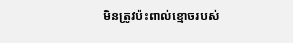មិនត្រូវប៉ះពាល់ខ្មោចរបស់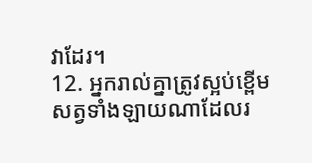វាដែរ។
12. អ្នករាល់គ្នាត្រូវស្អប់ខ្ពើមសត្វទាំងឡាយណាដែលរ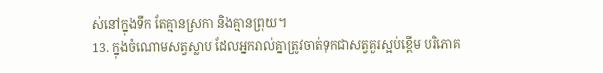ស់នៅក្នុងទឹក តែគ្មានស្រកា និងគ្មានព្រុយ។
13. ក្នុងចំណោមសត្វស្លាប ដែលអ្នករាល់គ្នាត្រូវចាត់ទុកជាសត្វគួរស្អប់ខ្ពើម បរិភោគ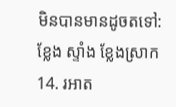មិនបានមានដូចតទៅ: ខ្លែង ស្ទាំង ខ្លែងស្រាក
14. រអាត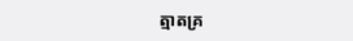ត្មាតគ្រ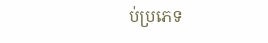ប់ប្រភេទ